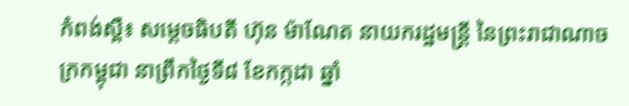កំពង់ស្ពឺ៖ សម្ដេចធិបតី ហ៊ុន ម៉ាណែត នាយករដ្ឋមន្ត្រី នៃព្រះរាជាណាចក្រកម្ពុជា នាព្រឹកថ្ងៃទី៨ ខែកក្កដា ឆ្នាំ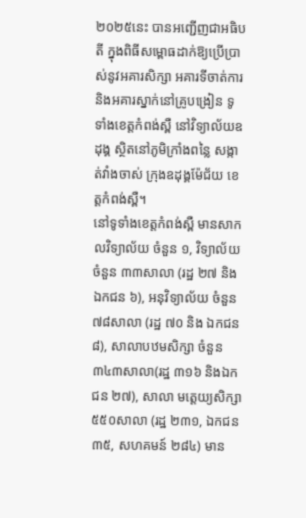២០២៥នេះ បានអញ្ជើញជាអធិបតី ក្នុងពិធីសម្ពោធដាក់ឱ្យប្រើប្រាស់នូវអគារសិក្សា អគារទីចាត់ការ និងអគារស្នាក់នៅគ្រូបង្រៀន ទូទាំងខេត្តកំពង់ស្ពឺ នៅវិទ្យាល័យឧដុង្គ ស្ថិតនៅភូមិក្រាំងពន្លៃ សង្កាត់វាំងចាស់ ក្រុងឧដុង្គម៉ែជ័យ ខេត្តកំពង់ស្ពឺ។
នៅទូទាំងខេត្តកំពង់ស្ពឺ មានសាកលវិទ្យាល័យ ចំនួន ១, វិទ្យាល័យ ចំនួន ៣៣សាលា (រដ្ឋ ២៧ និងឯកជន ៦), អនុវិទ្យាល័យ ចំនួន ៧៨សាលា (រដ្ឋ ៧០ និង ឯកជន ៨), សាលាបឋមសិក្សា ចំនួន ៣៤៣សាលា(រដ្ឋ ៣១៦ និងឯកជន ២៧), សាលា មត្តេយ្យសិក្សា ៥៥០សាលា (រដ្ឋ ២៣១, ឯកជន ៣៥, សហគមន៍ ២៨៤) មាន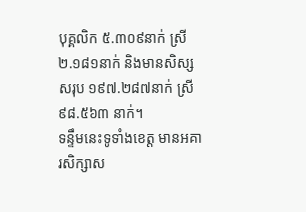បុគ្គលិក ៥.៣០៩នាក់ ស្រី ២.១៨១នាក់ និងមានសិស្សសរុប ១៩៧.២៨៧នាក់ ស្រី ៩៨.៥៦៣ នាក់។
ទន្ទឹមនេះទូទាំងខេត្ត មានអគារសិក្សាស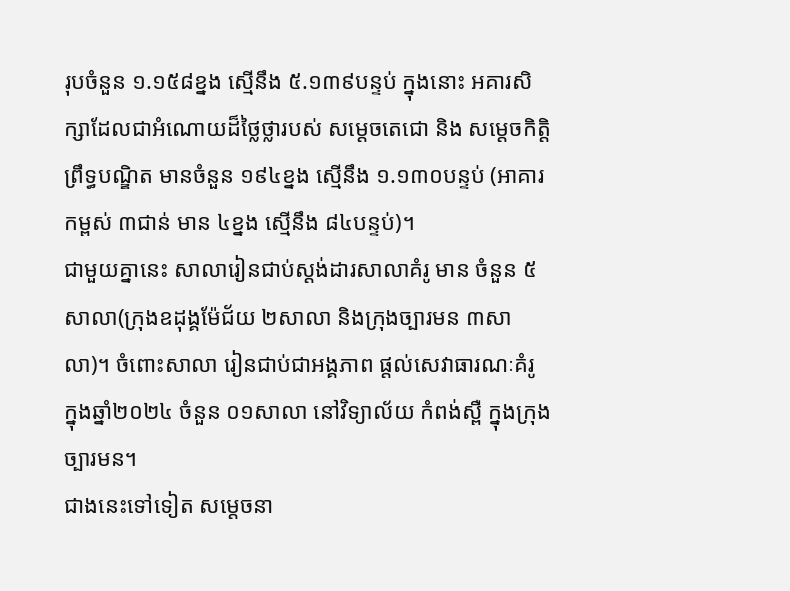រុបចំនួន ១.១៥៨ខ្នង ស្មើនឹង ៥.១៣៩បន្ទប់ ក្នុងនោះ អគារសិក្សាដែលជាអំណោយដ៏ថ្លៃថ្លារបស់ សម្តេចតេជោ និង សម្តេចកិត្តិព្រឹទ្ធបណ្ឌិត មានចំនួន ១៩៤ខ្នង ស្មើនឹង ១.១៣០បន្ទប់ (អាគារកម្ពស់ ៣ជាន់ មាន ៤ខ្នង ស្មើនឹង ៨៤បន្ទប់)។
ជាមួយគ្នានេះ សាលារៀនជាប់ស្តង់ដារសាលាគំរូ មាន ចំនួន ៥សាលា(ក្រុងឧដុង្គម៉ែជ័យ ២សាលា និងក្រុងច្បារមន ៣សាលា)។ ចំពោះសាលា រៀនជាប់ជាអង្គភាព ផ្តល់សេវាធារណៈគំរូ ក្នុងឆ្នាំ២០២៤ ចំនួន ០១សាលា នៅវិទ្យាល័យ កំពង់ស្ពឺ ក្នុងក្រុងច្បារមន។
ជាងនេះទៅទៀត សម្តេចនា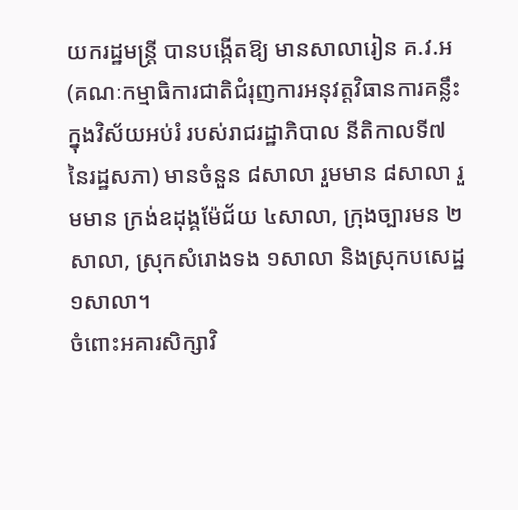យករដ្ឋមន្ត្រី បានបង្កើតឱ្យ មានសាលារៀន គ.វ.អ (គណៈកម្មាធិការជាតិជំរុញការអនុវត្តវិធានការគន្លឹះ ក្នុងវិស័យអប់រំ របស់រាជរដ្ឋាភិបាល នីតិកាលទី៧ នៃរដ្ឋសភា) មានចំនួន ៨សាលា រួមមាន ៨សាលា រួមមាន ក្រង់ឧដុង្គម៉ែជ័យ ៤សាលា, ក្រុងច្បារមន ២សាលា, ស្រុកសំរោងទង ១សាលា និងស្រុកបសេដ្ឋ ១សាលា។
ចំពោះអគារសិក្សាវិ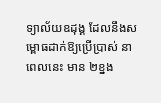ទ្យាល័យឧដុង្គ ដែលនឹងសម្ពោធដាក់ឱ្យប្រើប្រាស់ នាពេលនេះ មាន ២ខ្នង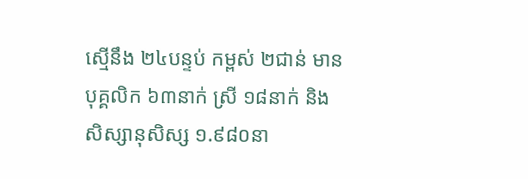ស្មើនឹង ២៤បន្ទប់ កម្ពស់ ២ជាន់ មានបុគ្គលិក ៦៣នាក់ ស្រី ១៨នាក់ និង សិស្សានុសិស្ស ១.៩៨០នា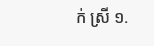ក់ ស្រី ១.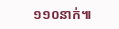១១០នាក់៕